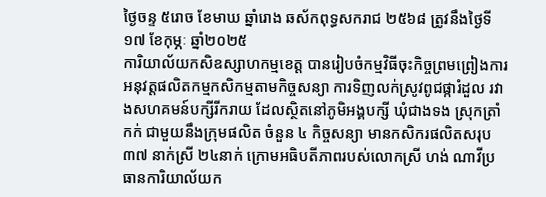ថ្ងៃចន្ទ ៥រោច ខែមាឃ ឆ្នាំរោង ឆស័កពុទ្ធសករាជ ២៥៦៨ ត្រូវនឹងថ្ងៃទី១៧ ខែកុម្ភៈ ឆ្នាំ២០២៥
ការិយាល័យកសិឧស្សាហកម្មខេត្ត បានរៀបចំកម្មវិធីចុះកិច្ចព្រមព្រៀងការអនុវត្តផលិតកម្មកសិកម្មតាមកិច្ចសន្យា ការទិញលក់ស្រូវពូជផ្ការំដួល រវាងសហគមន៍បក្សីរីករាយ ដែលស្ថិតនៅភូមិអង្គបក្សី ឃុំជាងទង ស្រុកត្រាំកក់ ជាមួយនឹងក្រុមផលិត ចំនួន ៤ កិច្ចសន្យា មានកសិករផលិតសរុប ៣៧ នាក់ស្រី ២៤នាក់ ក្រោមអធិបតីភាពរបស់លោកស្រី ហង់ ណាវីប្រធានការិយាល័យក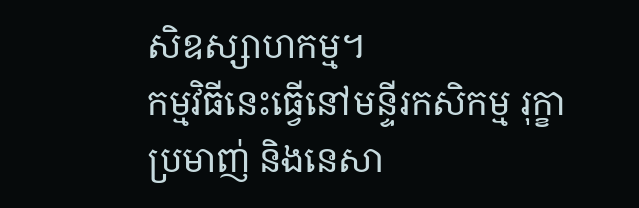សិឧស្សាហកម្ម។
កម្មវិធីនេះធ្វើនៅមន្ទីរកសិកម្ម រុក្ខាប្រមាញ់ និងនេសា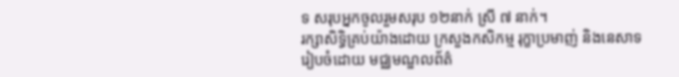ទ សរុបអ្នកចូលរួមសរុប ១២នាក់ ស្រី ៧ នាក់។
រក្សាសិទិ្ធគ្រប់យ៉ាងដោយ ក្រសួងកសិកម្ម រុក្ខាប្រមាញ់ និងនេសាទ
រៀបចំដោយ មជ្ឈមណ្ឌលព័ត៌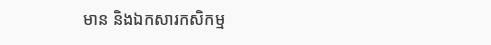មាន និងឯកសារកសិកម្ម